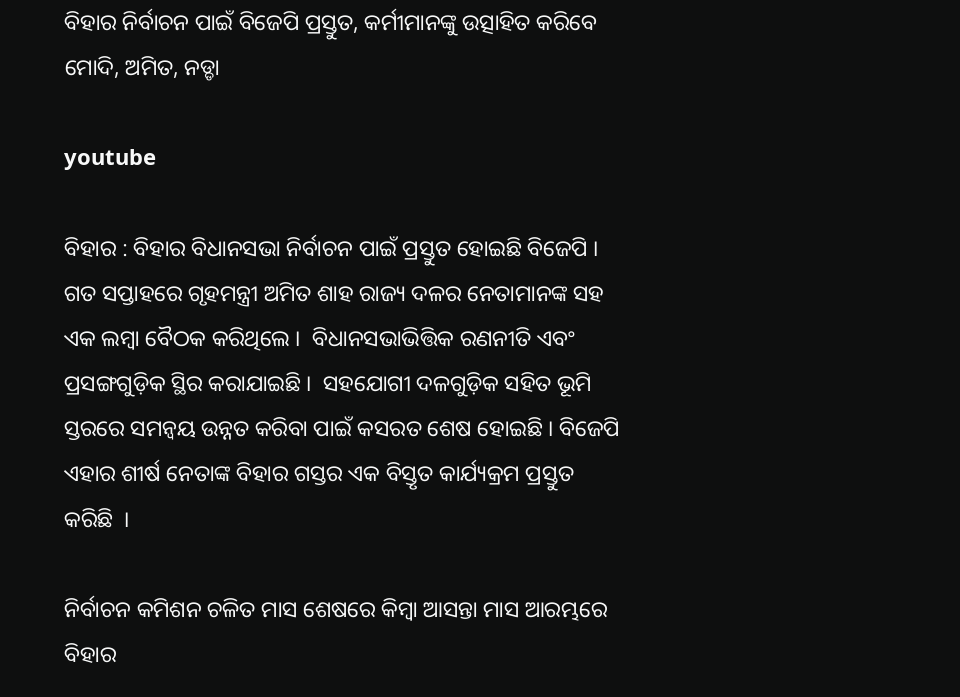ବିହାର ନିର୍ବାଚନ ପାଇଁ ବିଜେପି ପ୍ରସ୍ତୁତ, କର୍ମୀମାନଙ୍କୁ ଉତ୍ସାହିତ କରିବେ ମୋଦି, ଅମିତ, ନଡ୍ଡା

youtube

ବିହାର : ବିହାର ବିଧାନସଭା ନିର୍ବାଚନ ପାଇଁ ପ୍ରସ୍ତୁତ ହୋଇଛି ବିଜେପି ।  ଗତ ସପ୍ତାହରେ ଗୃହମନ୍ତ୍ରୀ ଅମିତ ଶାହ ରାଜ୍ୟ ଦଳର ନେତାମାନଙ୍କ ସହ ଏକ ଲମ୍ବା ବୈଠକ କରିଥିଲେ ।  ବିଧାନସଭାଭିତ୍ତିକ ରଣନୀତି ଏବଂ ପ୍ରସଙ୍ଗଗୁଡ଼ିକ ସ୍ଥିର କରାଯାଇଛି ।  ସହଯୋଗୀ ଦଳଗୁଡ଼ିକ ସହିତ ଭୂମି ସ୍ତରରେ ସମନ୍ୱୟ ଉନ୍ନତ କରିବା ପାଇଁ କସରତ ଶେଷ ହୋଇଛି । ବିଜେପି ଏହାର ଶୀର୍ଷ ନେତାଙ୍କ ବିହାର ଗସ୍ତର ଏକ ବିସ୍ତୃତ କାର୍ଯ୍ୟକ୍ରମ ପ୍ରସ୍ତୁତ କରିଛି  ।

ନିର୍ବାଚନ କମିଶନ ଚଳିତ ମାସ ଶେଷରେ କିମ୍ବା ଆସନ୍ତା ମାସ ଆରମ୍ଭରେ ବିହାର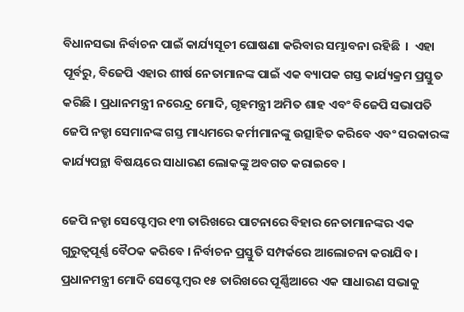ବିଧାନସଭା ନିର୍ବାଚନ ପାଇଁ କାର୍ଯ୍ୟସୂଚୀ ଘୋଷଣା କରିବାର ସମ୍ଭାବନା ରହିଛି  ।  ଏହା ପୂର୍ବରୁ, ବିଜେପି ଏହାର ଶୀର୍ଷ ନେତାମାନଙ୍କ ପାଇଁ ଏକ ବ୍ୟାପକ ଗସ୍ତ କାର୍ଯ୍ୟକ୍ରମ ପ୍ରସ୍ତୁତ କରିଛି । ପ୍ରଧାନମନ୍ତ୍ରୀ ନରେନ୍ଦ୍ର ମୋଦି, ଗୃହମନ୍ତ୍ରୀ ଅମିତ ଶାହ ଏବଂ ବିଜେପି ସଭାପତି ଜେପି ନଡ୍ଡା ସେମାନଙ୍କ ଗସ୍ତ ମାଧ୍ୟମରେ କର୍ମୀମାନଙ୍କୁ ଉତ୍ସାହିତ କରିବେ ଏବଂ ସରକାରଙ୍କ କାର୍ଯ୍ୟପନ୍ଥା ବିଷୟରେ ସାଧାରଣ ଲୋକଙ୍କୁ ଅବଗତ କରାଇବେ ।

ଜେପି ନଡ୍ଡା ସେପ୍ଟେମ୍ବର ୧୩ ତାରିଖରେ ପାଟନାରେ ବିହାର ନେତାମାନଙ୍କର ଏକ ଗୁରୁତ୍ୱପୂର୍ଣ୍ଣ ବୈଠକ କରିବେ । ନିର୍ବାଚନ ପ୍ରସ୍ତୁତି ସମ୍ପର୍କରେ ଆଲୋଚନା କରାଯିବ । ପ୍ରଧାନମନ୍ତ୍ରୀ ମୋଦି ସେପ୍ଟେମ୍ବର ୧୫ ତାରିଖରେ ପୂର୍ଣ୍ଣିଆରେ ଏକ ସାଧାରଣ ସଭାକୁ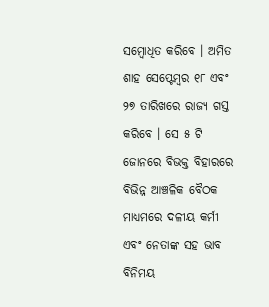ସମ୍ବୋଧିତ କରିବେ । ଅମିତ ଶାହ ସେପ୍ଟେମ୍ବର ୧୮ ଏବଂ ୨୭ ତାରିଖରେ ରାଜ୍ୟ ଗସ୍ତ କରିବେ । ସେ ୫ ଟି ଜୋନରେ ବିଭକ୍ତ ବିହାରରେ ବିଭିନ୍ନ ଆଞ୍ଚଳିକ ବୈଠକ ମାଧ୍ୟମରେ ଦଳୀୟ କର୍ମୀ ଏବଂ ନେତାଙ୍କ ସହ ଭାବ ବିନିମୟ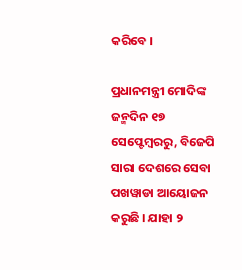କରିବେ ।

ପ୍ରଧାନମନ୍ତ୍ରୀ ମୋଦିଙ୍କ ଜନ୍ମଦିନ ୧୭ ସେପ୍ଟେମ୍ବରରୁ, ବିଜେପି ସାରା ଦେଶରେ ସେବା ପଖୱାଡା ଆୟୋଜନ କରୁଛି । ଯାହା ୨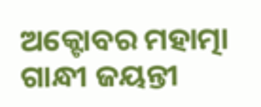ଅକ୍ଟୋବର ମହାତ୍ମା ଗାନ୍ଧୀ ଜୟନ୍ତୀ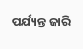ପର୍ଯ୍ୟନ୍ତ ଜାରି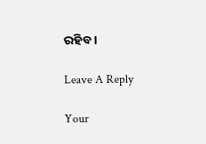ରହିବ ।

Leave A Reply

Your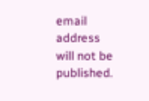email address will not be published.